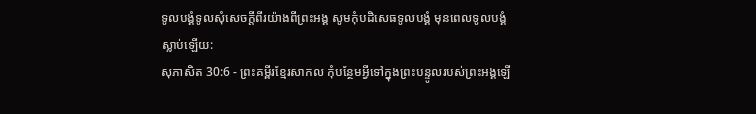ទូលបង្គំទូលសុំសេចក្ដីពីរយ៉ាងពីព្រះអង្គ សូមកុំបដិសេធទូលបង្គំ មុនពេលទូលបង្គំស្លាប់ឡើយ:
សុភាសិត 30:6 - ព្រះគម្ពីរខ្មែរសាកល កុំបន្ថែមអ្វីទៅក្នុងព្រះបន្ទូលរបស់ព្រះអង្គឡើ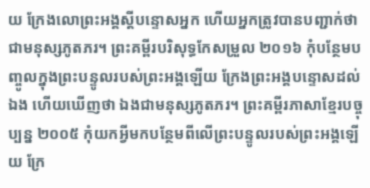យ ក្រែងលោព្រះអង្គស្ដីបន្ទោសអ្នក ហើយអ្នកត្រូវបានបញ្ជាក់ថាជាមនុស្សភូតភរ។ ព្រះគម្ពីរបរិសុទ្ធកែសម្រួល ២០១៦ កុំបន្ថែមបញ្ចូលក្នុងព្រះបន្ទូលរបស់ព្រះអង្គឡើយ ក្រែងព្រះអង្គបន្ទោសដល់ឯង ហើយឃើញថា ឯងជាមនុស្សភូតភរ។ ព្រះគម្ពីរភាសាខ្មែរបច្ចុប្បន្ន ២០០៥ កុំយកអ្វីមកបន្ថែមពីលើព្រះបន្ទូលរបស់ព្រះអង្គឡើយ ក្រែ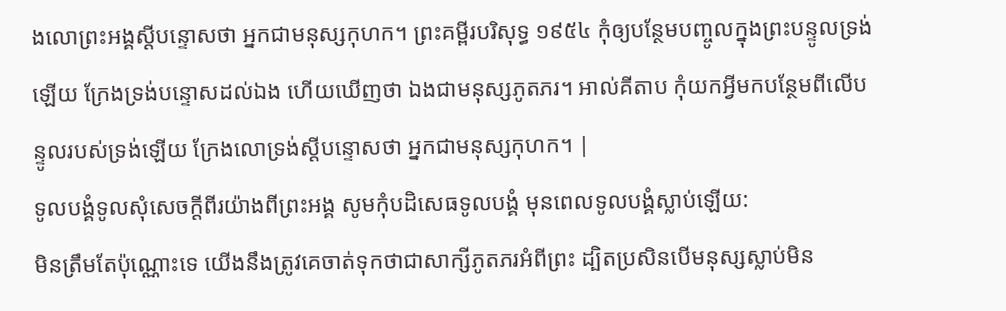ងលោព្រះអង្គស្ដីបន្ទោសថា អ្នកជាមនុស្សកុហក។ ព្រះគម្ពីរបរិសុទ្ធ ១៩៥៤ កុំឲ្យបន្ថែមបញ្ចូលក្នុងព្រះបន្ទូលទ្រង់ឡើយ ក្រែងទ្រង់បន្ទោសដល់ឯង ហើយឃើញថា ឯងជាមនុស្សភូតភរ។ អាល់គីតាប កុំយកអ្វីមកបន្ថែមពីលើបន្ទូលរបស់ទ្រង់ឡើយ ក្រែងលោទ្រង់ស្ដីបន្ទោសថា អ្នកជាមនុស្សកុហក។ |
ទូលបង្គំទូលសុំសេចក្ដីពីរយ៉ាងពីព្រះអង្គ សូមកុំបដិសេធទូលបង្គំ មុនពេលទូលបង្គំស្លាប់ឡើយ:
មិនត្រឹមតែប៉ុណ្ណោះទេ យើងនឹងត្រូវគេចាត់ទុកថាជាសាក្សីភូតភរអំពីព្រះ ដ្បិតប្រសិនបើមនុស្សស្លាប់មិន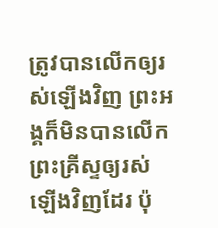ត្រូវបានលើកឲ្យរស់ឡើងវិញ ព្រះអង្គក៏មិនបានលើកព្រះគ្រីស្ទឲ្យរស់ឡើងវិញដែរ ប៉ុ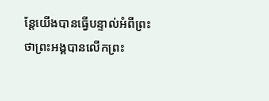ន្តែយើងបានធ្វើបន្ទាល់អំពីព្រះថាព្រះអង្គបានលើកព្រះ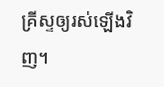គ្រីស្ទឲ្យរស់ឡើងវិញ។